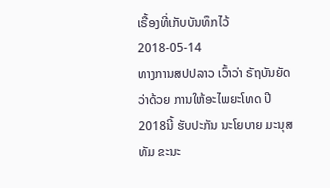ເຣື້ອງທີ່ເກັບບັນທຶກໄວ້
2018-05-14
ທາງການສປປລາວ ເວົ້າວ່າ ຣັຖບັນຍັດ ວ່າດ້ວຍ ການໃຫ້ອະໄພຍະໂທດ ປີ 2018ນີ້ ຮັບປະກັນ ນະໂຍບາຍ ມະນຸສທັມ ຂະນະ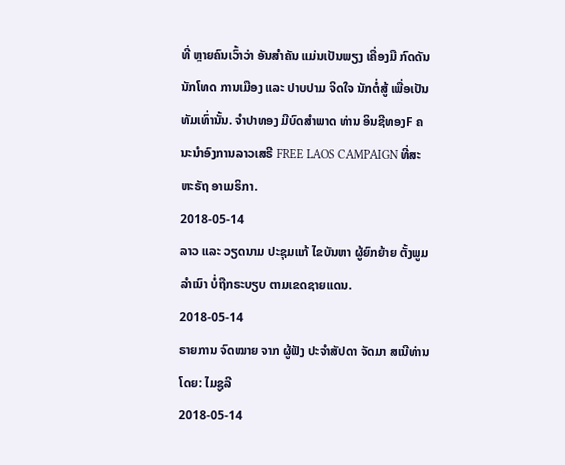ທີ່ ຫຼາຍຄົນເວົ້າວ່າ ອັນສໍາຄັນ ແມ່ນເປັນພຽງ ເຄື່ອງມື ກົດດັນນັກໂທດ ການເມືອງ ແລະ ປາບປາມ ຈິດໃຈ ນັກຕໍ່ສູ້ ເພື່ອເປັນທັມເທົ່ານັ້ນ. ຈໍາປາທອງ ມີບົດສຳພາດ ທ່ານ ອິນຊີທອງF ຄນະນຳອົງການລາວເສຣີ FREE LAOS CAMPAIGN ທີ່ສະຫະຣັຖ ອາເມຣິກາ.
2018-05-14
ລາວ ແລະ ວຽດນາມ ປະຊຸມແກ້ ໄຂບັນຫາ ຜູ້ຍົກຍ້າຍ ຕັ້ງພູມລຳເນົາ ບໍ່ຖືກຣະບຽບ ຕາມເຂດຊາຍແດນ.
2018-05-14
ຣາຍການ ຈົດໝາຍ ຈາກ ຜູ້ຟັງ ປະຈຳສັປດາ ຈັດມາ ສເນີທ່ານ ໂດຍ: ໄມຊູລີ
2018-05-14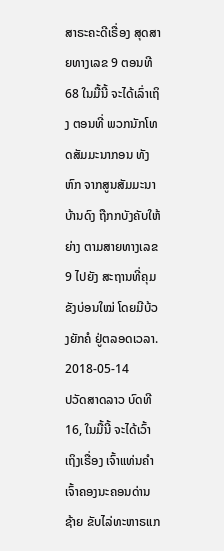ສາຣະຄະດີເຣື່ອງ ສຸດສາຍທາງເລຂ 9 ຕອນທີ 68 ໃນມື້ນີ້ ຈະໄດ້ເລົ່າເຖິງ ຕອນທີ່ ພວກນັກໂທດສັມມະນາກອນ ທັງຫົກ ຈາກສູນສັມມະນາ ບ້ານດົງ ຖືກກບັງຄັບໃຫ້ຍ່າງ ຕາມສາຍທາງເລຂ 9 ໄປຍັງ ສະຖານທີ່ຄຸມຂັງບ່ອນໃໝ່ ໂດຍມີບ້ວງຍັກຄໍ ຢູ່ຕລອດເວລາ.
2018-05-14
ປວັດສາດລາວ ບົດທີ 16, ໃນມື້ນີ້ ຈະໄດ້ເວົ້າເຖິງເຣື່ອງ ເຈົ້າແທ່ນຄຳ ເຈົ້າຄອງນະຄອນດ່ານຊ້າຍ ຂັບໄລ່ທະຫາຣແກ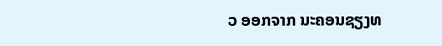ວ ອອກຈາກ ນະຄອນຊຽງທ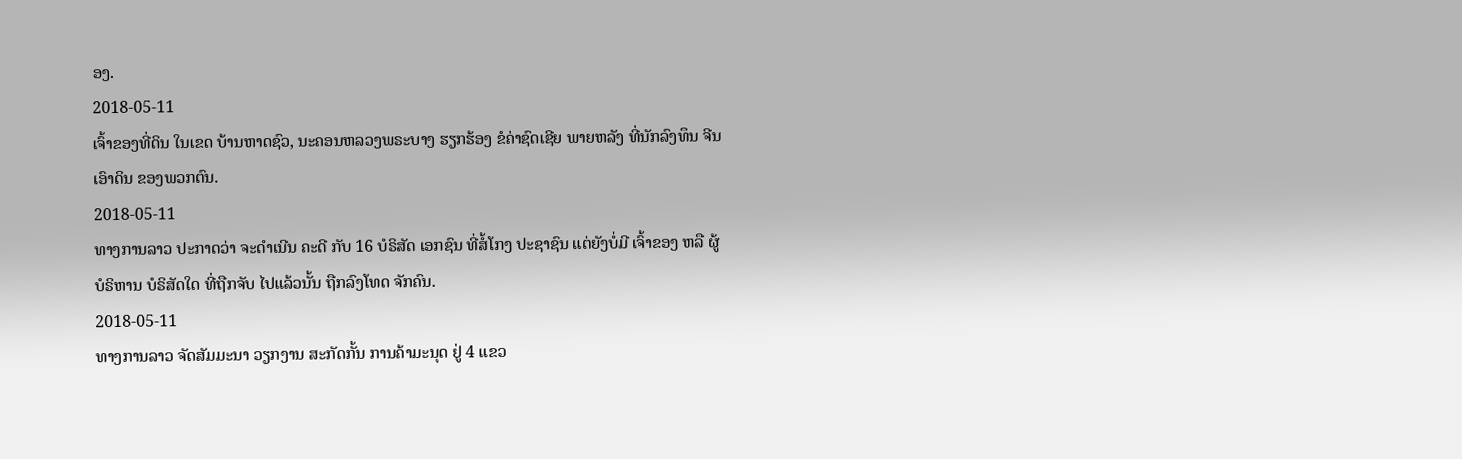ອງ.
2018-05-11
ເຈົ້າຂອງທີ່ດິນ ໃນເຂດ ບ້ານຫາດຊົວ, ນະຄອນຫລວງພຣະບາງ ຮຽກຮ້ອງ ຂໍຄ່າຊົດເຊີຍ ພາຍຫລັງ ທີ່ນັກລົງທຶນ ຈີນ ເອົາດິນ ຂອງພວກຕົນ.
2018-05-11
ທາງການລາວ ປະກາດວ່າ ຈະດຳເນີນ ຄະດີ ກັບ 16 ບໍຣິສັດ ເອກຊົນ ທີ່ສໍ້ໂກງ ປະຊາຊົນ ແຕ່ຍັງບໍ່ມີ ເຈົ້າຂອງ ຫລື ຜູ້ບໍຣິຫານ ບໍຣິສັດໃດ ທີ່ຖືກຈັບ ໄປແລ້ວນັ້ນ ຖືກລົງໂທດ ຈັກຄົນ.
2018-05-11
ທາງການລາວ ຈັດສັມມະນາ ວຽກງານ ສະກັດກັ້ນ ການຄ້າມະນຸດ ຢູ່ 4 ແຂວ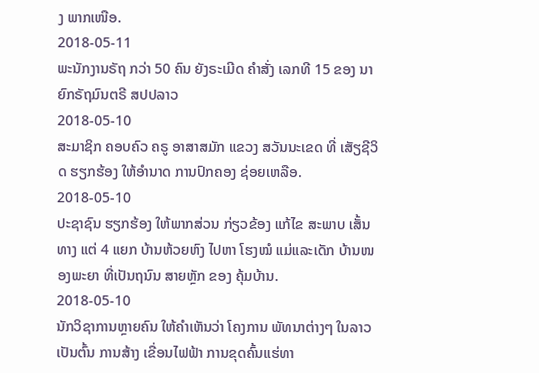ງ ພາກເໜືອ.
2018-05-11
ພະນັກງານຣັຖ ກວ່າ 50 ຄົນ ຍັງຣະເມີດ ຄຳສັ່ງ ເລກທີ 15 ຂອງ ນາຍົກຣັຖມົນຕຣີ ສປປລາວ
2018-05-10
ສະມາຊິກ ຄອບຄົວ ຄຣູ ອາສາສມັກ ແຂວງ ສວັນນະເຂດ ທີ່ ເສັຽຊີວິດ ຮຽກຮ້ອງ ໃຫ້ອຳນາດ ການປົກຄອງ ຊ່ອຍເຫລືອ.
2018-05-10
ປະຊາຊົນ ຮຽກຮ້ອງ ໃຫ້ພາກສ່ວນ ກ່ຽວຂ້ອງ ແກ້ໄຂ ສະພາບ ເສັ້ນທາງ ແຕ່ 4 ແຍກ ບ້ານຫ້ວຍຫົງ ໄປຫາ ໂຮງໝໍ ແມ່ແລະເດັກ ບ້ານໜອງພະຍາ ທີ່ເປັນຖນົນ ສາຍຫຼັກ ຂອງ ຄຸ້ມບ້ານ.
2018-05-10
ນັກວິຊາການຫຼາຍຄົນ ໃຫ້ຄໍາເຫັນວ່າ ໂຄງການ ພັທນາຕ່າງໆ ໃນລາວ ເປັນຕົ້ນ ການສ້າງ ເຂື່ອນໄຟຟ້າ ການຂຸດຄົ້ນແຮ່ທາ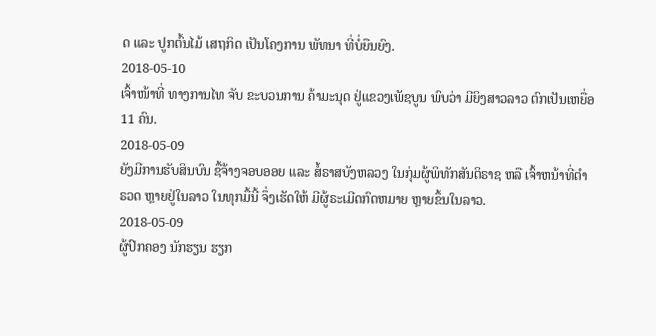ດ ແລະ ປູກຕົ້ນໄມ້ ເສຖກິດ ເປັນໂຄງການ ພັທນາ ທີ່ບໍ່ຍືນຍົງ.
2018-05-10
ເຈົ້າໜ້າທີ່ ທາງການໄທ ຈັບ ຂະບວນການ ຄ້າມະນຸດ ຢູ່ແຂວງເພັຊບູນ ພົບວ່າ ມີຍິງສາວລາວ ຕົກເປັນເຫຍື່ອ 11 ຄົນ.
2018-05-09
ຍັງມີການຮັບສິນບົນ ຊື້ຈ້າງຈອບອອຍ ແລະ ສໍ້ຣາສບັງຫລວງ ໃນກຸ່ມຜູ້ພິທັກສັນຕິຣາຊ ຫລື ເຈົ້າຫນ້າທີ່ຕຳຣວດ ຫຼາຍຢູ່ໃນລາວ ໃນທຸກມື້ນີ້ ຈຶ່ງເຮັດໃຫ້ ມີຜູ້ຣະເມີດກົດຫມາຍ ຫຼາຍຂຶ້ນໃນລາວ.
2018-05-09
ຜູ້ປົກຄອງ ນັກຮຽນ ຮຽກ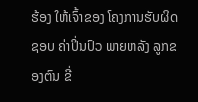ຮ້ອງ ໃຫ້ເຈົ້າຂອງ ໂຄງການຮັບຜິດຊອບ ຄ່າປິ່ນປົວ ພາຍຫລັງ ລູກຂອງຕົນ ຂີ່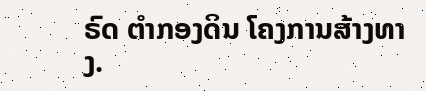ຣົດ ຕຳກອງດິນ ໂຄງການສ້າງທາງ.